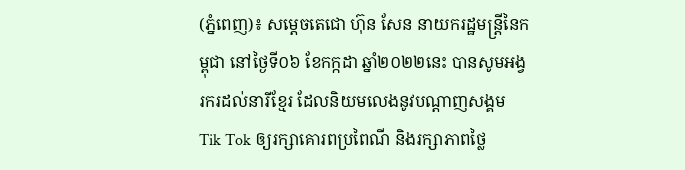(ភ្នំពេញ)៖ សម្ដេចតេជោ ហ៊ុន សែន នាយករដ្ឋមន្ដ្រីនៃកម្ពុជា នៅថ្ងៃទី០៦ ខែកក្កដា ឆ្នាំ២០២២នេះ បានសូមអង្វរករដល់នារីខ្មែរ ដែលនិយមលេងនូវបណ្ដាញសង្គម Tik Tok ឲ្យរក្សាគោរពប្រពៃណី និងរក្សាភាពថ្លៃ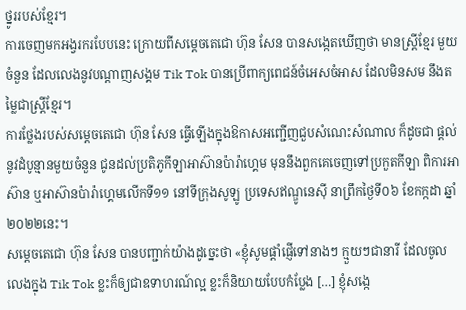ថ្នូររបស់ខ្មែរ។
ការចេញមកអង្វរករបែបនេះ ក្រោយពីសម្ដេចតេជោ ហ៊ុន សែន បានសង្កេតឃើញថា មានស្ដ្រីខ្មែរ មួយចំនួន ដែលលេងនូវបណ្ដាញសង្គម Tik Tok បានប្រើពាក្យពេជន៍ចំអេសចំអាស ដែលមិនសម នឹងតម្លៃជាស្ដ្រីខ្មែរ។
ការថ្លែងរបស់សម្ដេចតេជោ ហ៊ុន សែន ធ្វើឡើងក្នុងឱកាសអញ្ជើញជួបសំណេះសំណាល ក៏ដូចជា ផ្តល់នូវដំបូន្មានមួយចំនួន ជូនដល់ប្រតិភូកីឡាអាស៊ានប៉ារ៉ាហ្គេម មុននឹងពួកគេចេញទៅប្រកួតកីឡា ពិការអាស៊ាន ឬអាស៊ានប៉ារ៉ាហ្គេមលើកទី១១ នៅទីក្រុងសូឡូ ប្រទេសឥណ្ឌូនេស៊ី នាព្រឹកថ្ងៃទី០៦ ខែកក្កដា ឆ្នាំ២០២២នេះ។
សម្ដេចតេជោ ហ៊ុន សែន បានបញ្ជាក់យ៉ាងដូច្នេះថា «ខ្ញុំសូមផ្ដាំផ្ញើទៅនាងៗ ក្មួយៗជានារី ដែលចូល លេងក្នុង Tik Tok ខ្លះក៏ឲ្យជាឧទាហរណ៍ល្អ ខ្លះក៏និយាយបែបកំប្លែង […] ខ្ញុំសង្កេ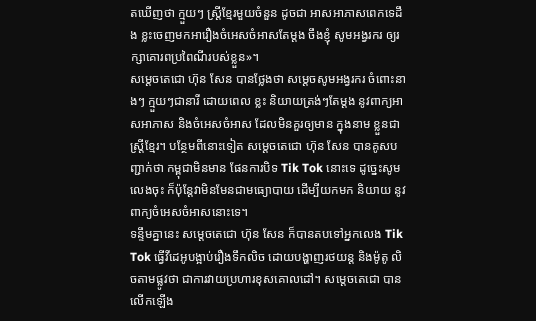តឃើញថា ក្មួយៗ ស្ដ្រីខ្មែរមួយចំនួន ដូចជា អាសអាភាសពេកទេដឹង ខ្លះចេញមកអារឿងចំអេសចំអាសតែម្ដង ចឹងខ្ញុំ សូមអង្វរករ ឲ្យរក្សាគោរពប្រពៃណីរបស់ខ្លួន»។
សម្ដេចតេជោ ហ៊ុន សែន បានថ្លែងថា សម្ដេចសូមអង្វរករ ចំពោះនាងៗ ក្មួយៗជានារី ដោយពេល ខ្លះ និយាយត្រង់ៗតែម្ដង នូវពាក្យអាសអាភាស និងចំអេសចំអាស ដែលមិនគួរឲ្យមាន ក្នុងនាម ខ្លួនជាស្ដ្រីខ្មែរ។ បន្ថែមពីនោះទៀត សម្ដេចតេជោ ហ៊ុន សែន បានគូសបញ្ជាក់ថា កម្ពុជាមិនមាន ផែនការបិទ Tik Tok នោះទេ ដូច្នេះសូមលេងចុះ ក៏ប៉ុន្ដែវាមិនមែនជាមធ្យោបាយ ដើម្បីយកមក និយាយ នូវពាក្យចំអេសចំអាសនោះទេ។
ទន្ទឹមគ្នានេះ សម្តេចតេជោ ហ៊ុន សែន ក៏បានតបទៅអ្នកលេង Tik Tok ធ្វើវីដេអូបង្អាប់រឿងទឹកលិច ដោយបង្ហាញរថយន្ត និងម៉ូតូ លិចតាមផ្លូវថា ជាការវាយប្រហារខុសគោលដៅ។ សម្តេចតេជោ បានលើកឡើង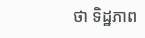ថា ទិដ្ឋភាព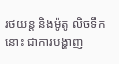រថយន្ត និងម៉ូតូ លិចទឹកនោះ ជាការបង្ហាញ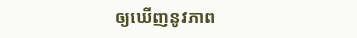ឲ្យឃើញនូវភាព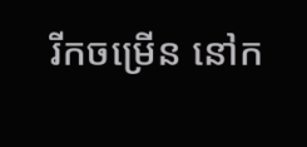រីកចម្រើន នៅក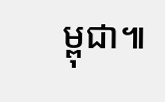ម្ពុជា៕